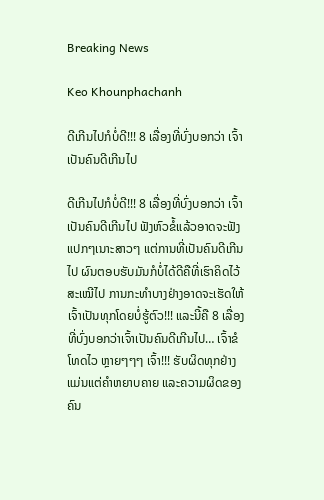Breaking News

Keo Khounphachanh

ດີເກີນໄປກໍບໍ່ດີ!!! 8 ເລື່ອງທີ່ບົ່ງບອກວ່າ ເຈົ້າເປັນຄົນດີເກີນໄປ

ດີເກີນໄປກໍບໍ່ດີ!!! 8 ເລື່ອງທີ່ບົ່ງບອກວ່າ ເຈົ້າເປັນຄົນດີເກີນໄປ ຟັງຫົວຂໍ້ແລ້ວອາດຈະຟັງແປກໆເນາະສາວໆ ແຕ່ການທີ່ເປັນຄົນດີເກີນໄປ ຜົນຕອບຮັບມັນກໍບໍ່ໄດ້ດີຄືທີ່ເຮົາຄິດໄວ້ສະເໝີໄປ ການກະທໍາບາງຢ່າງອາດຈະເຮັດໃຫ້ເຈົ້າເປັນທຸກໂດຍບໍ່ຮູ້ຕົວ!!! ແລະນີ້ຄື 8 ເລື່ອງທີ່ບົ່ງບອກວ່າເຈົ້າເປັນຄົນດີເກີນໄປ… ເຈົ້າຂໍໂທດໄວ ຫຼາຍໆໆໆ ເຈົ້າ!!! ຮັບຜິດທຸກຢ່າງ ແມ່ນແຕ່ຄໍາຫຍາບຄາຍ ແລະຄວາມຜິດຂອງຄົນ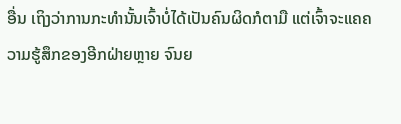ອື່ນ ເຖິງວ່າການກະທໍານັ້ນເຈົ້າບໍ່ໄດ້ເປັນຄົນຜິດກໍຕາມື ແຕ່ເຈົ້າຈະແຄຄວາມຮູ້ສຶກຂອງອີກຝ່າຍຫຼາຍ ຈົນຍ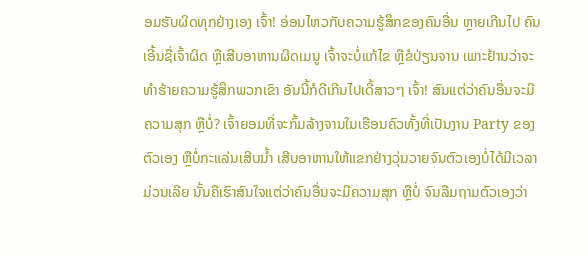ອມຮັບຜິດທຸກຢ່າງເອງ ເຈົ້າ! ອ່ອນໄຫວກັບຄວາມຮູ້ສຶກຂອງຄົນອື່ນ ຫຼາຍເກີນໄປ ຄົນເອີ້ນຊື່ເຈົ້າຜິດ ຫຼືເສີບອາຫານຜິດເມນູ ເຈົ້າຈະບໍ່ແກ້ໄຂ ຫຼືຂໍປ່ຽນຈານ ເພາະຢ້ານວ່າຈະທໍາຮ້າຍຄວາມຮູ້ສຶກພວກເຂົາ ອັນນີ້ກໍດີເກີນໄປເດີ້ສາວໆ ເຈົ້າ! ສົນແຕ່ວ່າຄົນອື່ນຈະມີຄວາມສຸກ ຫຼືບໍ່? ເຈົ້າຍອມທີ່ຈະກົ້ມລ້າງຈານໃນເຮືອນຄົວທັ້ງທີ່ເປັນງານ Party ຂອງຕົວເອງ ຫຼືບໍ່ກະແລ່ນເສີບນໍ້າ ເສີບອາຫານໃຫ້ແຂກຢ່າງວຸ່ນວາຍຈົນຕົວເອງບໍ່ໄດ້ມີເວລາມ່ວນເລີຍ ນັ້ນຄືເຮົາສົນໃຈແຕ່ວ່າຄົນອື່ນຈະມີຄວາມສຸກ ຫຼືບໍ່ ຈົນລືມຖາມຕົວເອງວ່າ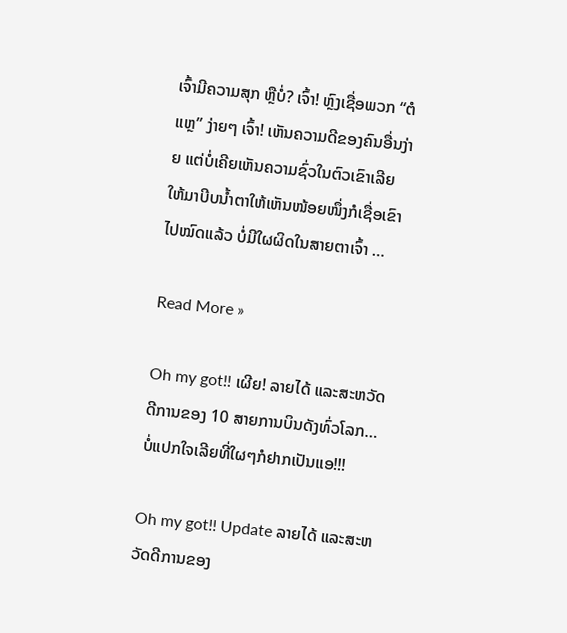ເຈົ້າມີຄວາມສຸກ ຫຼືບໍ່? ເຈົ້າ! ຫຼົງເຊື່ອພວກ “ຕໍແຫຼ” ງ່າຍໆ ເຈົ້າ! ເຫັນຄວາມດີຂອງຄົນອື່ນງ່າຍ ແຕ່ບໍ່ເຄີຍເຫັນຄວາມຊົ່ວໃນຕົວເຂົາເລີຍ ໃຫ້ມາບີບນໍ້າຕາໃຫ້ເຫັນໜ້ອຍໜຶ່ງກໍເຊື່ອເຂົາໄປໝົດແລ້ວ ບໍ່ມີໃຜຜິດໃນສາຍຕາເຈົ້າ …

Read More »

Oh my got!! ເຜີຍ! ລາຍໄດ້ ແລະສະຫວັດດີການຂອງ 10 ສາຍການບິນດັງທົ່ວໂລກ… ບໍ່ແປກໃຈເລີຍທີ່ໃຜໆກໍຢາກເປັນແອ!!!

Oh my got!! Update ລາຍໄດ້ ແລະສະຫວັດດີການຂອງ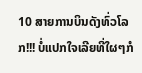10 ສາຍການບິນດັງທົ່ວໂລກ!!! ບໍ່ແປກໃຈເລີຍທີ່ໃຜໆກໍ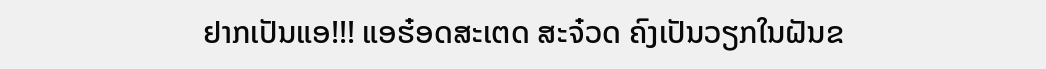ຢາກເປັນແອ!!! ແອຮ໋ອດສະເຕດ ສະຈ໋ວດ ຄົງເປັນວຽກໃນຝັນຂ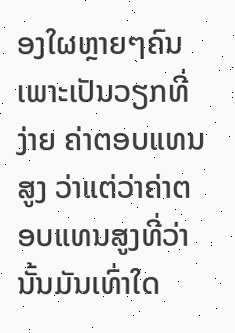ອງໃຜຫຼາຍໆຄົນ ເພາະເປັນວຽກທີ່ງ່າຍ ຄ່າຕອບແທນສູງ ວ່າແຕ່ວ່າຄ່າຕອບແທນສູງທີ່ວ່ານັ້ນມັນເທົ່າໃດ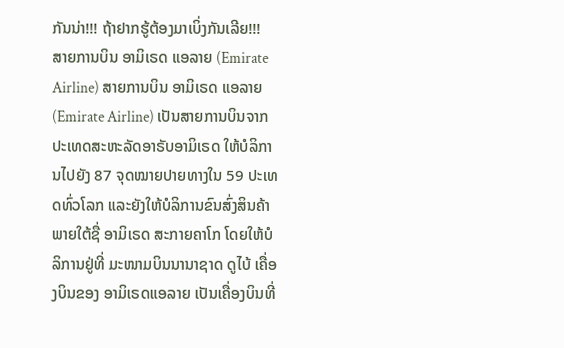ກັນນ່າ!!! ຖ້າຢາກຮູ້ຕ້ອງມາເບິ່ງກັນເລີຍ!!! ສາຍການບິນ ອາມິເຣດ ແອລາຍ (Emirate Airline) ສາຍການບິນ ອາມິເຣດ ແອລາຍ (Emirate Airline) ເປັນສາຍການບິນຈາກປະເທດສະຫະລັດອາຣັບອາມິເຣດ ໃຫ້ບໍລິການໄປຍັງ 87 ຈຸດໝາຍປາຍທາງໃນ 59 ປະເທດທົ່ວໂລກ ແລະຍັງໃຫ້ບໍລິການຂົນສົ່ງສິນຄ້າພາຍໃຕ້ຊື່ ອາມິເຣດ ສະກາຍຄາໂກ ໂດຍໃຫ້ບໍລິການຢູ່ທີ່ ມະໜາມບິນນານາຊາດ ດູໄບ້ ເຄື່ອງບິນຂອງ ອາມິເຣດແອລາຍ ເປັນເຄື່ອງບິນທີ່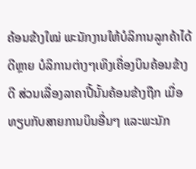ຄ້ອນຂ້າງໃໝ່ ພະນັກງານໃຫ້ບໍລິການລູກຄ້າໄດ້ດີຫຼາຍ ບໍລິການຕ່າງໆເທິງເຄື່ອງບິນຄ້ອນຂ້າງດີ ສ່ວນເລື່ອງລາຄາປີ້ນັ້ນຄ້ອນຂ້າງຖືກ ເມື່ອທຽບກັບສາຍການບິນອື່ນໆ ແລະພະນັກ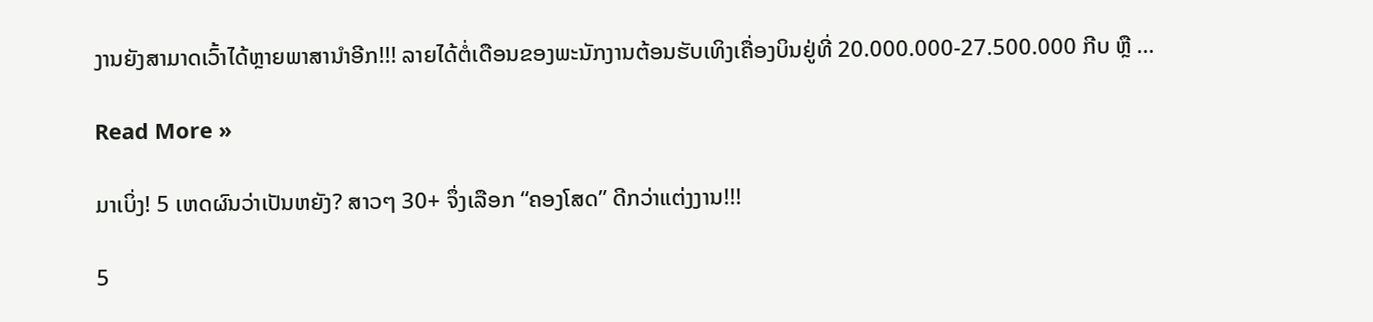ງານຍັງສາມາດເວົ້າໄດ້ຫຼາຍພາສານໍາອີກ!!! ລາຍໄດ້ຕໍ່ເດືອນຂອງພະນັກງານຕ້ອນຮັບເທິງເຄື່ອງບິນຢູ່ທີ່ 20.000.000-27.500.000 ກີບ ຫຼື …

Read More »

ມາເບິ່ງ! 5 ເຫດຜົນວ່າເປັນຫຍັງ? ສາວໆ 30+ ຈຶ່ງເລືອກ “ຄອງໂສດ” ດີກວ່າແຕ່ງງານ!!!

5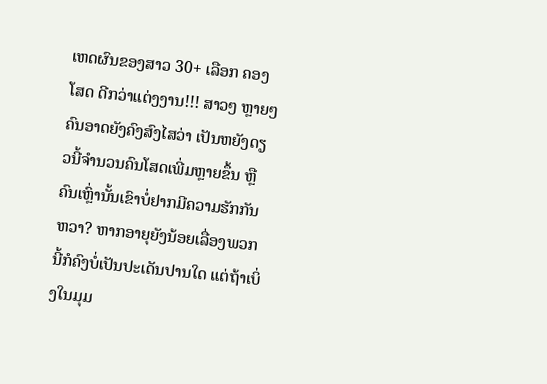ເຫດຜົນຂອງສາວ 30+ ເລືອກ ຄອງໂສດ ດີກວ່າແຕ່ງງານ!!! ສາວໆ ຫຼາຍໆຄົນອາດຍັງຄົງສົງໄສວ່າ ເປັນຫຍັງດຽວນີ້ຈໍານວນຄົນໂສດເພີ່ມຫຼາຍຂຶ້ນ ຫຼືຄົນເຫຼົ່ານັ້ນເຂົາບໍ່ຢາກມີຄວາມຮັກກັນຫວາ? ຫາກອາຍຸຍັງນ້ອຍເລື່ອງພວກນີ້ກໍຄົງບໍ່ເປັນປະເດັນປານໃດ ແຕ່ຖ້າເບິ່ງໃນມຸມ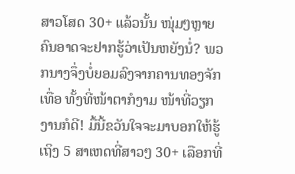ສາວໂສດ 30+ ແລ້ວນັ້ນ ໜຸ່ມໆຫຼາຍຄົນອາດຈະຢາກຮູ້ວ່າເປັນຫຍັງນໍ່? ພວກນາງຈຶ່ງບໍ່ຍອມລົງຈາກຄານທອງຈັກເທື່ອ ທັ້ງທີ່ໜ້າຕາກໍງາມ ໜ້າທີ່ວຽກງານກໍດີ! ມື້ນີ້ຂວັນໃຈຈະມາບອກໃຫ້ຮູ້ເຖິງ 5 ສາເຫດທີ່ສາວໆ 30+ ເລືອກທີ່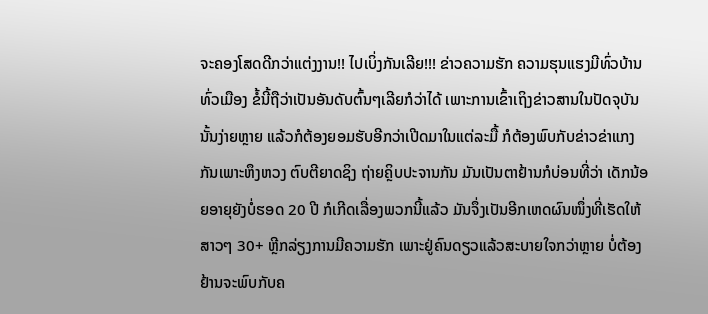ຈະຄອງໂສດດີກວ່າແຕ່ງງານ!! ໄປເບິ່ງກັນເລີຍ!!! ຂ່າວຄວາມຮັກ ຄວາມຮຸນແຮງມີທົ່ວບ້ານທົ່ວເມືອງ ຂໍ້ນີ້ຖືວ່າເປັນອັນດັບຕົ້ນໆເລີຍກໍວ່າໄດ້ ເພາະການເຂົ້າເຖິງຂ່າວສານໃນປັດຈຸບັນນັ້ນງ່າຍຫຼາຍ ແລ້ວກໍຕ້ອງຍອມຮັບອີກວ່າເປີດມາໃນແຕ່ລະມື້ ກໍຕ້ອງພົບກັບຂ່າວຂ່າແກງກັນເພາະຫຶງຫວງ ຕົບຕີຍາດຊິງ ຖ່າຍຄຼິບປະຈານກັນ ມັນເປັນຕາຢ້ານກໍບ່ອນທີ່ວ່າ ເດັກນ້ອຍອາຍຸຍັງບໍ່ຮອດ 20 ປີ ກໍເກີດເລື່ອງພວກນີ້ແລ້ວ ມັນຈຶ່ງເປັນອີກເຫດຜົນໜຶ່ງທີ່ເຮັດໃຫ້ສາວໆ 30+ ຫຼີກລ່ຽງການມີຄວາມຮັກ ເພາະຢູ່ຄົນດຽວແລ້ວສະບາຍໃຈກວ່າຫຼາຍ ບໍ່ຕ້ອງຢ້ານຈະພົບກັບຄ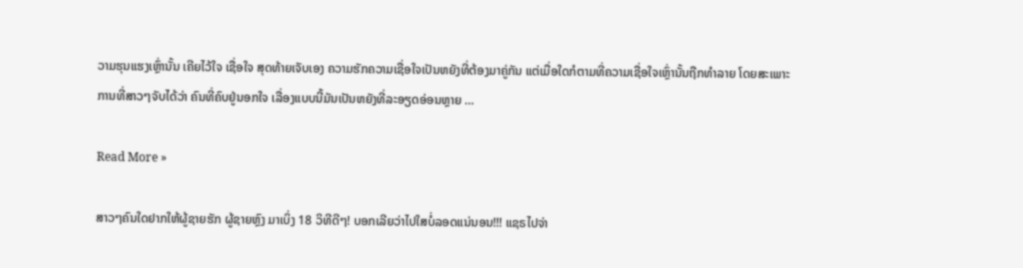ວາມຮຸນແຮງເຫຼົ່ານັ້ນ ເຄີຍໄວ້ໃຈ ເຊື່ອໃຈ ສຸດທ້າຍເຈັບເອງ ຄວາມຮັກຄວາມເຊື່ອໃຈເປັນຫຍັງທີ່ຕ້ອງມາຄູ່ກັນ ແຕ່ເມື່ອໃດກໍຕາມທີ່ຄວາມເຊື່ອໃຈເຫຼົ່ານັ້ນຖືກທໍາລາຍ ໂດຍສະເພາະການທີ່ສາວໆຈັບໄດ້ວ່າ ຄົນທີ່ຄົບຢູ່ນອກໃຈ ເລື່ອງແບບນີ້ມັນເປັນຫຍັງທີ່ລະອຽດອ່ອນຫຼາຍ …

Read More »

ສາວໆຄົນໃດຢາກໃຫ້ຜູ້ຊາຍຮັກ ຜູ້ຊາຍຫຼົງ ມາເບິ່ງ 18 ວິທີດີໆ! ບອກເລີຍວ່າໄປໃສບໍ່ລອດແນ່ນອນ!!! ແຊຣໄປຈ່າ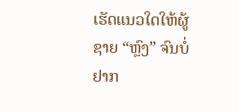ເຮັດແນວໃດໃຫ້ຜູ້ຊາຍ “ຫຼົງ” ຈົນບໍ່ຢາກ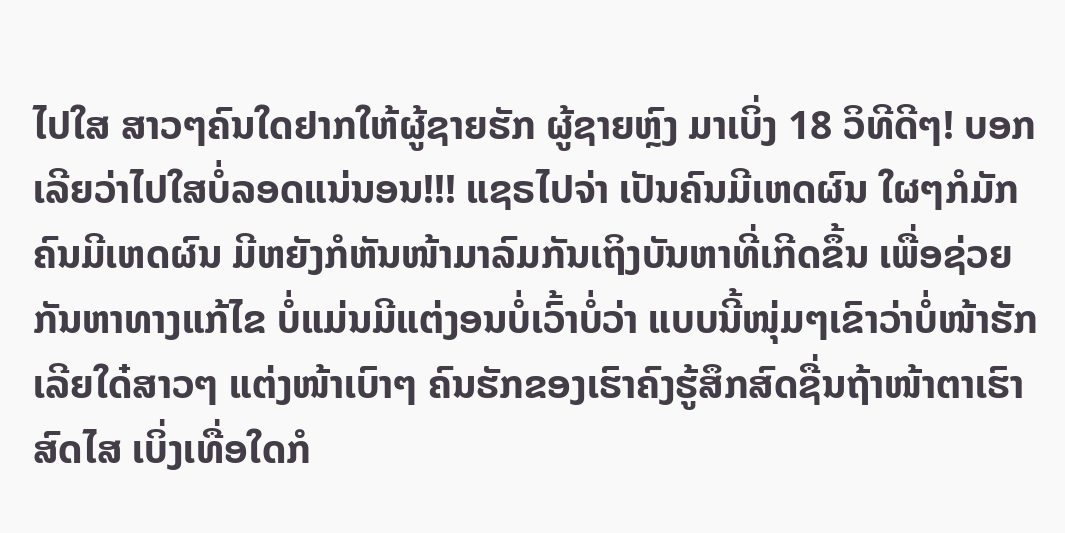ໄປໃສ ສາວໆຄົນໃດຢາກໃຫ້ຜູ້ຊາຍຮັກ ຜູ້ຊາຍຫຼົງ ມາເບິ່ງ 18 ວິທີດີໆ! ບອກເລີຍວ່າໄປໃສບໍ່ລອດແນ່ນອນ!!! ແຊຣໄປຈ່າ ເປັນຄົນມີເຫດຜົນ ໃຜໆກໍມັກຄົນມີເຫດຜົນ ມີຫຍັງກໍຫັນໜ້າມາລົມກັນເຖິງບັນຫາທີ່ເກີດຂຶ້ນ ເພື່ອຊ່ວຍກັນຫາທາງແກ້ໄຂ ບໍ່ແມ່ນມີແຕ່ງອນບໍ່ເວົ້າບໍ່ວ່າ ແບບນີ້ໜຸ່ມໆເຂົາວ່າບໍ່ໜ້າຮັກເລີຍໃດ໋ສາວໆ ແຕ່ງໜ້າເບົາໆ ຄົນຮັກຂອງເຮົາຄົງຮູ້ສຶກສົດຊື່ນຖ້າໜ້າຕາເຮົາສົດໄສ ເບິ່ງເທື່ອໃດກໍ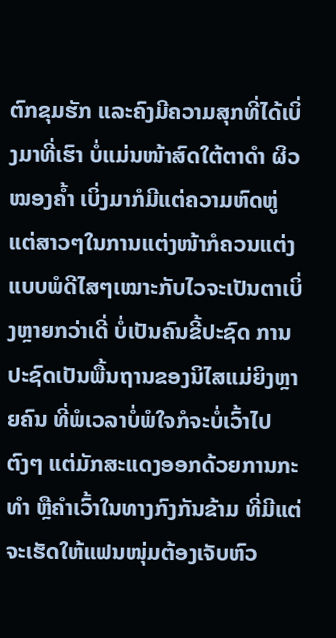ຕົກຂຸມຮັກ ແລະຄົງມີຄວາມສຸກທີ່ໄດ້ເບິ່ງມາທີ່ເຮົາ ບໍ່ແມ່ນໜ້າສົດໃຕ້ຕາດໍາ ຜິວໝອງຄໍ້າ ເບິ່ງມາກໍມີແຕ່ຄວາມຫົດຫູ່ ແຕ່ສາວໆໃນການແຕ່ງໜ້າກໍຄວນແຕ່ງແບບພໍດີໄສໆເໝາະກັບໄວຈະເປັນຕາເບິ່ງຫຼາຍກວ່າເດີ່ ບໍ່ເປັນຄົນຂີ້ປະຊົດ ການປະຊົດເປັນພື້ນຖານຂອງນິໄສແມ່ຍິງຫຼາຍຄົນ ທີ່ພໍເວລາບໍ່ພໍໃຈກໍຈະບໍ່ເວົ້າໄປຕົງໆ ແຕ່ມັກສະແດງອອກດ້ວຍການກະທໍາ ຫຼືຄໍາເວົ້າໃນທາງກົງກັນຂ້າມ ທີ່ມີແຕ່ຈະເຮັດໃຫ້ແຟນໜຸ່ມຕ້ອງເຈັບຫົວ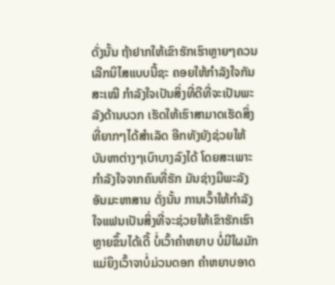ດັ່ງນັ້ນ ຖ້າຢາກໃຫ້ເຂົາຮັກເຮົາຫຼາຍໆຄວນເລີກນິໄສແບບນີ້ຊະ ຄອຍໃຫ້ກໍາລັງໃຈກັນສະເໝີ ກໍາລັງໃຈເປັນສິ່ງທີ່ດີທີ່ຈະເປັນພະລັງດ້ານບວກ ເຮັດໃຫ້ເຮົາສາມາດເຮັດສິ່ງທີ່ຍາກໆໄດ້ສໍາເລັດ ອີກທັງຍັງຊ່ວຍໃຫ້ບັນຫາຕ່າງໆເບົາບາງລົງໄດ້ ໂດຍສະເພາະກໍາລັງໃຈຈາກຄົນທີ່ຮັກ ມັນຊ່າງມີພະລັງອັນມະຫາສານ ດັ່ງນັ້ນ ການເວົ້າໃຫ້ກໍາລັງໃຈແຟນເປັນສິ່ງທີ່ຈະຊ່ວຍໃຫ້ເຂົາຮັກເຮົາຫຼາຍຂຶ້ນໄດ້ເດີ້ ບໍ່ເວົ້າຄໍາຫຍາບ ບໍ່ມີໃຜມັກແມ່ຍິງເວົ້າຈາບໍ່ມ່ວນດອກ ຄໍາຫຍາບອາດ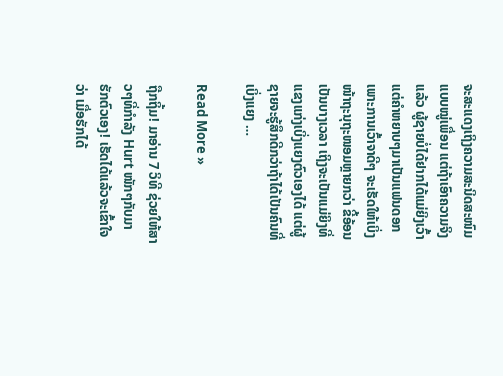ຈະສະແດງເຖິງຄວາມສະນິດສະໜົມແບບໝູ່ເພື່ອນ ແຕ່ຖ້າເອົາຄວາມຈິງແລ້ວ ຜູ້ຊາຍບໍ່ໄດ້ຢາກໄດ້ແມ່ຍິງເວົ້າແຕ່ຄໍາຫຍາບໆມາເປັນແຟນດອກ ເພາະການເວົ້າຈາດີໆ ຈະເຮັດໃຫ້ເບິ່ງໜ້າຖະນຸຖະໜອມຫຼາຍກວ່າ ຂີ້ອ້ອນເປັນບາງເວລາ ເຖິງຈະເປັນແມ່ຍິງທີ່ແຂງແກ່ງເບິ່ງແຍງຕົວເອງໄດ້ ແຕ່ຜູ້ຊາຍຈະຮູ້ສຶກດີກວ່າຖ້າໄດ້ເປັນຄົນທີ່ເບິ່ງແຍງ …

Read More »

ຖືກຖິ້ມ! ມາອ່ານ 7 ວິທີ ຊ່ວຍໃຫ້ສາວໆທີ່ກໍາລັງ Hurt ໜັກໆກັບມາຮັກຕົວເອງ! ເຮັດໄດ້ແລ້ວຈະເຂົ້າໃຈວ່າ ເມື່ອຮັກໄດ້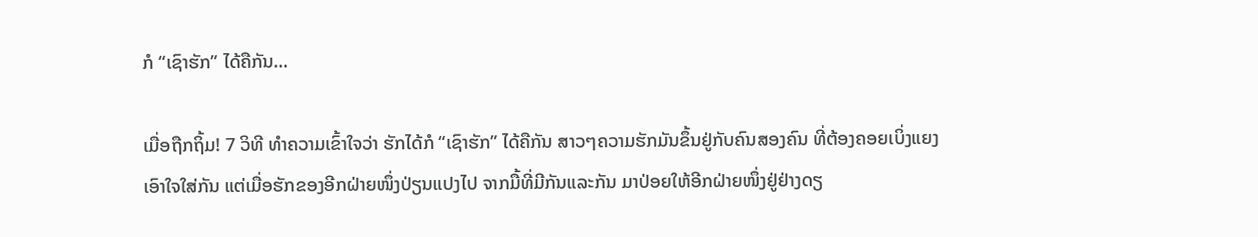ກໍ “ເຊົາຮັກ” ໄດ້ຄືກັນ…

ເມື່ອຖືກຖິ້ມ! 7 ວິທີ ທຳຄວາມເຂົ້າໃຈວ່າ ຮັກໄດ້ກໍ “ເຊົາຮັກ” ໄດ້ຄືກັນ ສາວໆຄວາມຮັກມັນຂຶ້ນຢູ່ກັບຄົນສອງຄົນ ທີ່ຕ້ອງຄອຍເບິ່ງແຍງເອົາໃຈໃສ່ກັນ ແຕ່ເມື່ອຮັກຂອງອີກຝ່າຍໜຶ່ງປ່ຽນແປງໄປ ຈາກມື້ທີ່ມີກັນແລະກັນ ມາປ່ອຍໃຫ້ອີກຝ່າຍໜຶ່ງຢູ່ຢ່າງດຽ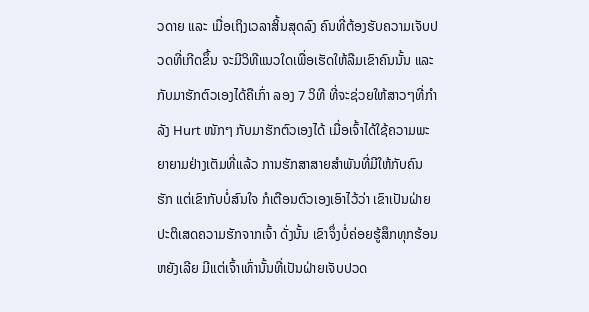ວດາຍ ແລະ ເມື່ອເຖິງເວລາສິ້ນສຸດລົງ ຄົນທີ່ຕ້ອງຮັບຄວາມເຈັບປວດທີ່ເກີດຂຶ້ນ ຈະມີວິທີແນວໃດເພື່ອເຮັດໃຫ້ລືມເຂົາຄົນນັ້ນ ແລະ ກັບມາຮັກຕົວເອງໄດ້ຄືເກົ່າ ລອງ 7 ວິທີ ທີ່ຈະຊ່ວຍໃຫ້ສາວໆທີ່ກໍາລັງ Hurt ໜັກໆ ກັບມາຮັກຕົວເອງໄດ້ ເມື່ອເຈົ້າໄດ້ໃຊ້ຄວາມພະຍາຍາມຢ່າງເຕັມທີ່ແລ້ວ ການຮັກສາສາຍສໍາພັນທີ່ມີໃຫ້ກັບຄົນຮັກ ແຕ່ເຂົາກັບບໍ່ສົນໃຈ ກໍເຕືອນຕົວເອງເອົາໄວ້ວ່າ ເຂົາເປັນຝ່າຍປະຕິເສດຄວາມຮັກຈາກເຈົ້າ ດັ່ງນັ້ນ ເຂົາຈຶ່ງບໍ່ຄ່ອຍຮູ້ສຶກທຸກຮ້ອນຫຍັງເລີຍ ມີແຕ່ເຈົ້າເທົ່ານັ້ນທີ່ເປັນຝ່າຍເຈັບປວດ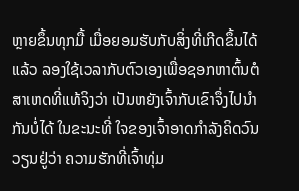ຫຼາຍຂຶ້ນທຸກມື້ ເມື່ອຍອມຮັບກັບສິ່ງທີ່ເກີດຂຶ້ນໄດ້ແລ້ວ ລອງໃຊ້ເວລາກັບຕົວເອງເພື່ອຊອກຫາຕົ້ນຕໍ ສາເຫດທີ່ແທ້ຈິງວ່າ ເປັນຫຍັງເຈົ້າກັບເຂົາຈຶ່ງໄປນໍາກັນບໍ່ໄດ້ ໃນຂະນະທີ່ ໃຈຂອງເຈົ້າອາດກຳລັງຄິດວົນວຽນຢູ່ວ່າ ຄວາມຮັກທີ່ເຈົ້າທຸ່ມ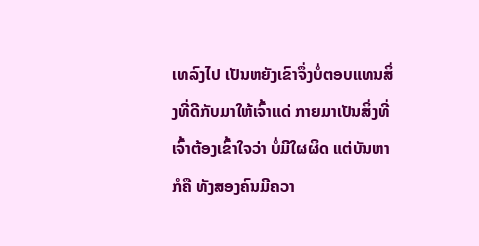ເທລົງໄປ ເປັນຫຍັງເຂົາຈຶ່ງບໍ່ຕອບແທນສິ່ງທີ່ດີກັບມາໃຫ້ເຈົ້າແດ່ ກາຍມາເປັນສິ່ງທີ່ເຈົ້າຕ້ອງເຂົ້າໃຈວ່າ ບໍ່ມີໃຜຜິດ ແຕ່ບັນຫາກໍຄື ທັງສອງຄົນມີຄວາ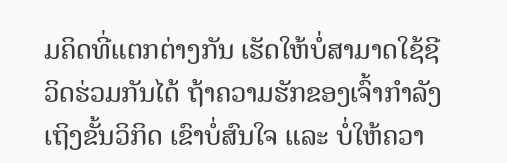ມຄິດທີ່ແຕກຕ່າງກັນ ເຮັດໃຫ້ບໍ່ສາມາດໃຊ້ຊີວິດຮ່ວມກັນໄດ້ ຖ້າຄວາມຮັກຂອງເຈົ້າກໍາລັງເຖິງຂັ້ນວິກິດ ເຂົາບໍ່ສົນໃຈ ແລະ ບໍ່ໃຫ້ຄວາ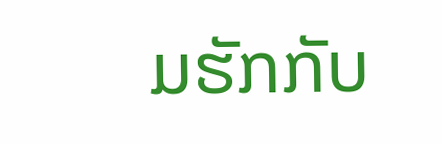ມຮັກກັບ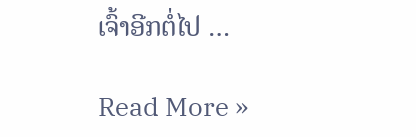ເຈົ້າອີກຕໍ່ໄປ …

Read More »